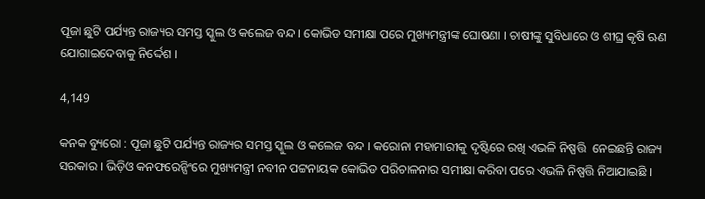ପୂଜା ଛୁଟି ପର୍ଯ୍ୟନ୍ତ ରାଜ୍ୟର ସମସ୍ତ ସ୍କୁଲ ଓ କଲେଜ ବନ୍ଦ । କୋଭିଡ ସମୀକ୍ଷା ପରେ ମୁଖ୍ୟମନ୍ତ୍ରୀଙ୍କ ଘୋଷଣା । ଚାଷୀଙ୍କୁ ସୁବିଧାରେ ଓ ଶୀଘ୍ର କୃଷି ଋଣ ଯୋଗାଇଦେବାକୁ ନିର୍ଦ୍ଦେଶ ।

4,149

କନକ ବ୍ୟୁରୋ : ପୂଜା ଛୁଟି ପର୍ଯ୍ୟନ୍ତ ରାଜ୍ୟର ସମସ୍ତ ସ୍କୁଲ ଓ କଲେଜ ବନ୍ଦ । କରୋନା ମହାମାରୀକୁ ଦୃଷ୍ଟିରେ ରଖି ଏଭଳି ନିଷ୍ପତ୍ତି  ନେଇଛନ୍ତି ରାଜ୍ୟ ସରକାର । ଭିଡ଼ିଓ କନଫରେନ୍ସିଂରେ ମୁଖ୍ୟମନ୍ତ୍ରୀ ନବୀନ ପଟ୍ଟନାୟକ କୋଭିଡ ପରିଚାଳନାର ସମୀକ୍ଷା କରିବା ପରେ ଏଭଳି ନିଷ୍ପତ୍ତି ନିଆଯାଇଛି ।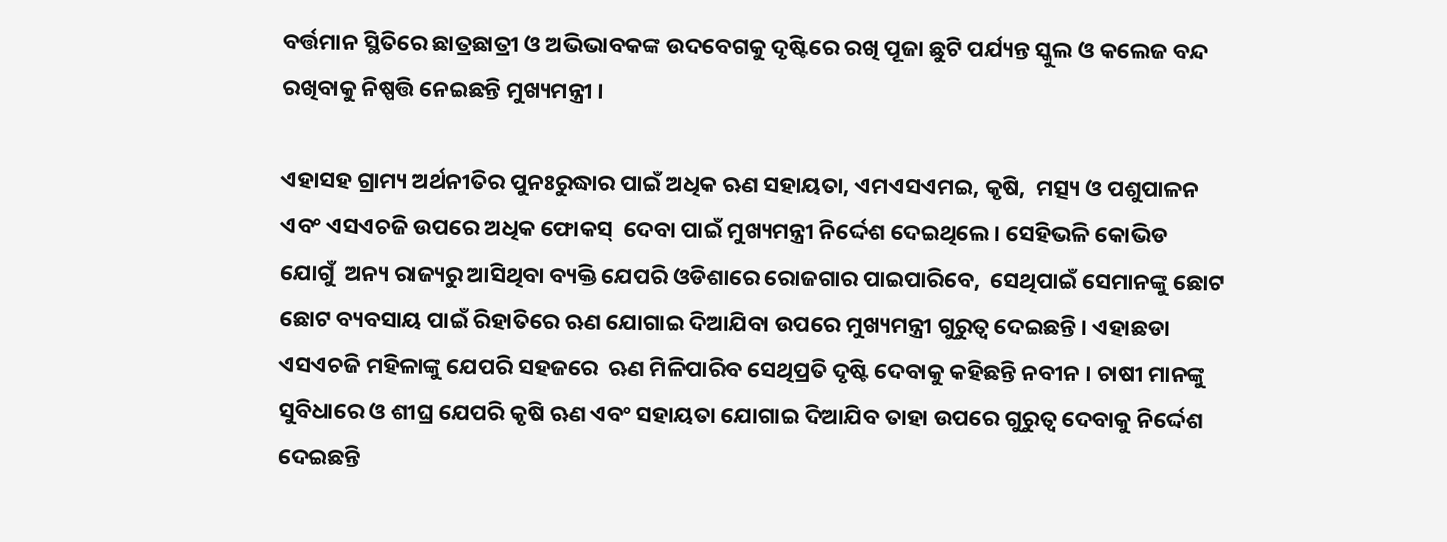ବର୍ତ୍ତମାନ ସ୍ଥିତିରେ ଛାତ୍ରଛାତ୍ରୀ ଓ ଅଭିଭାବକଙ୍କ ଉଦବେଗକୁ ଦୃଷ୍ଟିରେ ରଖି ପୂଜା ଛୁଟି ପର୍ଯ୍ୟନ୍ତ ସ୍କୁଲ ଓ କଲେଜ ବନ୍ଦ ରଖିବାକୁ ନିଷ୍ପତ୍ତି ନେଇଛନ୍ତି ମୁଖ୍ୟମନ୍ତ୍ରୀ ।

ଏହାସହ ଗ୍ରାମ୍ୟ ଅର୍ଥନୀତିର ପୁନଃରୁଦ୍ଧାର ପାଇଁ ଅଧିକ ଋଣ ସହାୟତା, ଏମଏସଏମଇ, କୃଷି,  ମତ୍ସ୍ୟ ଓ ପଶୁପାଳନ ଏବଂ ଏସଏଚଜି ଉପରେ ଅଧିକ ଫୋକସ୍‌  ଦେବା ପାଇଁ ମୁଖ୍ୟମନ୍ତ୍ରୀ ନିର୍ଦ୍ଦେଶ ଦେଇଥିଲେ। ସେହିଭଳି କୋଭିଡ ଯୋଗୁଁ  ଅନ୍ୟ ରାଜ୍ୟରୁ ଆସିଥିବା ବ୍ୟକ୍ତି ଯେପରି ଓଡିଶାରେ ରୋଜଗାର ପାଇପାରିବେ,  ସେଥିପାଇଁ ସେମାନଙ୍କୁ ଛୋଟ ଛୋଟ ବ୍ୟବସାୟ ପାଇଁ ରିହାତିରେ ଋଣ ଯୋଗାଇ ଦିଆଯିବା ଉପରେ ମୁଖ୍ୟମନ୍ତ୍ରୀ ଗୁରୁତ୍ୱ ଦେଇଛନ୍ତି । ଏହାଛଡା ଏସଏଚଜି ମହିଳାଙ୍କୁ ଯେପରି ସହଜରେ  ଋଣ ମିଳିପାରିବ ସେଥିପ୍ରତି ଦୃଷ୍ଟି ଦେବାକୁ କହିଛନ୍ତି ନବୀନ । ଚାଷୀ ମାନଙ୍କୁ ସୁବିଧାରେ ଓ ଶୀଘ୍ର ଯେପରି କୃଷି ଋଣ ଏବଂ ସହାୟତା ଯୋଗାଇ ଦିଆଯିବ ତାହା ଉପରେ ଗୁରୁତ୍ୱ ଦେବାକୁ ନିର୍ଦ୍ଦେଶ ଦେଇଛନ୍ତି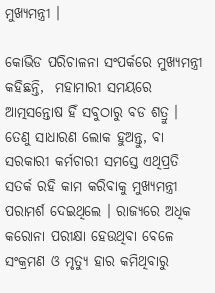ମୁଖ୍ୟମନ୍ତ୍ରୀ ।

କୋଭିଡ ପରିଚାଳନା ସଂପର୍କରେ ମୁଖ୍ୟମନ୍ତ୍ରୀ କହିଛନ୍ତି,  ମହାମାରୀ ସମୟରେ ଆତ୍ମସନ୍ତୋଷ ହିଁ ସବୁଠାରୁ ବଡ ଶତ୍ରୁ । ତେଣୁ ସାଧାରଣ ଲୋକ ହୁଅନ୍ତୁ, ବା ସରକାରୀ କର୍ମଚାରୀ ସମସ୍ତେ ଏଥିପ୍ରତି ସତର୍କ ରହି କାମ କରିବାକୁ ମୁଖ୍ୟମନ୍ତ୍ରୀ ପରାମର୍ଶ ଦେଇଥିଲେ । ରାଜ୍ୟରେ ଅଧିକ କରୋନା ପରୀକ୍ଷା ହେଉଥିବା ବେଳେ ସଂକ୍ରମଣ ଓ ମୃତ୍ୟୁ ହାର କମିଥିବାରୁ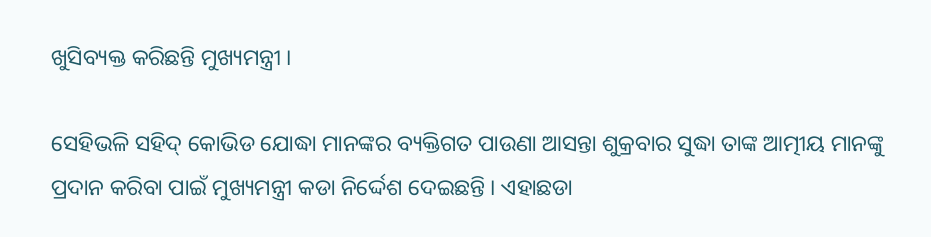ଖୁସିବ୍ୟକ୍ତ କରିଛନ୍ତି ମୁଖ୍ୟମନ୍ତ୍ରୀ ।

ସେହିଭଳି ସହିଦ୍‌ କୋଭିଡ ଯୋଦ୍ଧା ମାନଙ୍କର ବ୍ୟକ୍ତିଗତ ପାଉଣା ଆସନ୍ତା ଶୁକ୍ରବାର ସୁଦ୍ଧା ତାଙ୍କ ଆତ୍ମୀୟ ମାନଙ୍କୁ ପ୍ରଦାନ କରିବା ପାଇଁ ମୁଖ୍ୟମନ୍ତ୍ରୀ କଡା ନିର୍ଦ୍ଦେଶ ଦେଇଛନ୍ତି । ଏହାଛଡା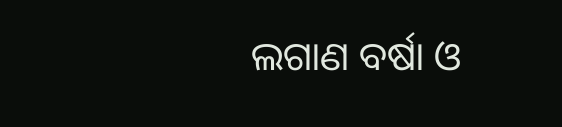ଲଗାଣ ବର୍ଷା ଓ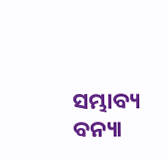ସମ୍ଭାବ୍ୟ ବନ୍ୟା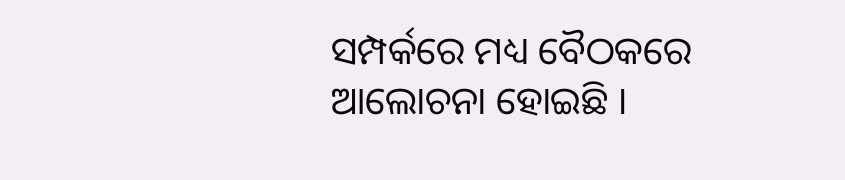ସମ୍ପର୍କରେ ମଧ୍ୟ ବୈଠକରେ ଆଲୋଚନା ହୋଇଛି ।